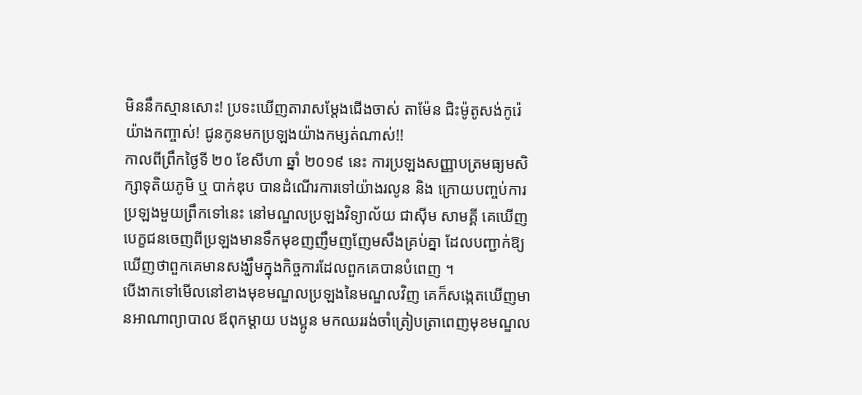មិននឹកស្មានសោះ! ប្រទះឃើញតារាសម្តែងជើងចាស់ តាម៉ែន ជិះម៉ូតូសង់កូរ៉េយ៉ាងកញ្ចាស់! ជូនកូនមកប្រឡងយ៉ាងកម្សត់ណាស់!!
កាលពីព្រឹកថ្ងៃទី ២០ ខែសីហា ឆ្នាំ ២០១៩ នេះ ការប្រឡងសញ្ញាបត្រមធ្យមសិក្សាទុតិយភូមិ ឬ បាក់ឌុប បានដំណើរការទៅយ៉ាងរលូន និង ក្រោយបញ្ចប់ការប្រឡងមួយព្រឹកទៅនេះ នៅមណ្ឌលប្រឡងវិទ្យាល័យ ជាស៊ីម សាមគ្គី គេឃើញបេក្ខជនចេញពីប្រឡងមានទឹកមុខញញឹមញញែមសឹងគ្រប់គ្នា ដែលបញ្ជាក់ឱ្យឃើញថាពួកគេមានសង្ឃឹមក្នុងកិច្ចការដែលពួកគេបានបំពេញ ។
បើងាកទៅមើលនៅខាងមុខមណ្ឌលប្រឡងនៃមណ្ឌលវិញ គេក៏សង្កេតឃើញមានអាណាព្យាបាល ឪពុកម្តាយ បងប្អូន មកឈររង់ចាំត្រៀបត្រាពេញមុខមណ្ឌល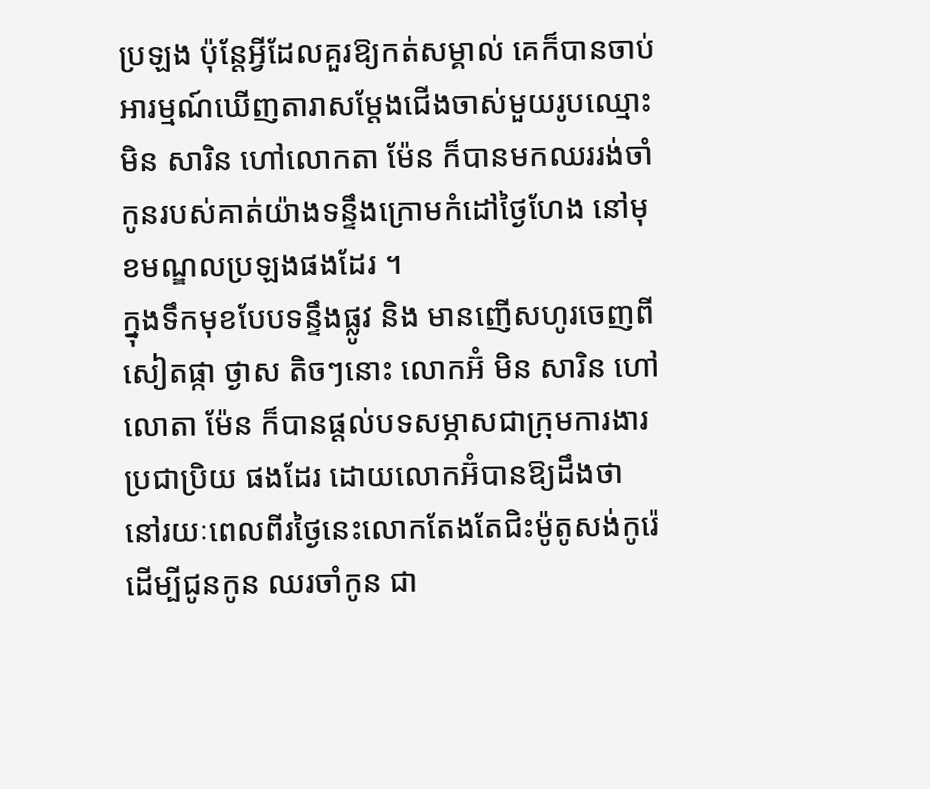ប្រឡង ប៉ុន្តែអ្វីដែលគួរឱ្យកត់សម្គាល់ គេក៏បានចាប់អារម្មណ៍ឃើញតារាសម្តែងជើងចាស់មួយរូបឈ្មោះ មិន សារិន ហៅលោកតា ម៉ែន ក៏បានមកឈររង់ចាំកូនរបស់គាត់យ៉ាងទន្ទឹងក្រោមកំដៅថ្ងៃហែង នៅមុខមណ្ឌលប្រឡងផងដែរ ។
ក្នុងទឹកមុខបែបទន្ទឹងផ្លូវ និង មានញើសហូរចេញពីសៀតផ្កា ថ្ងាស តិចៗនោះ លោកអ៊ំ មិន សារិន ហៅលោតា ម៉ែន ក៏បានផ្តល់បទសម្ភាសជាក្រុមការងារ ប្រជាប្រិយ ផងដែរ ដោយលោកអ៊ំបានឱ្យដឹងថា នៅរយៈពេលពីរថ្ងៃនេះលោកតែងតែជិះម៉ូតូសង់កូរ៉េដើម្បីជូនកូន ឈរចាំកូន ជា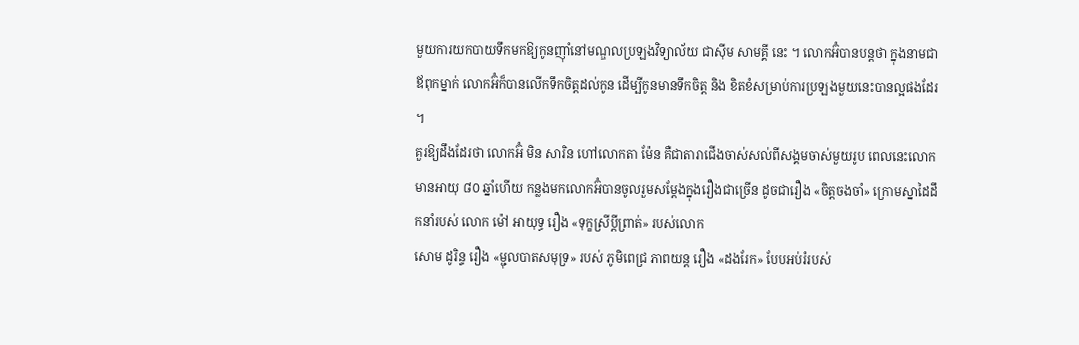មួយការយកបាយទឹកមកឱ្យកូនញ៉ាំនៅមណ្ឌលប្រឡងវិទ្យាល័យ ជាស៊ីម សាមគ្គី នេះ ។ លោកអ៊ំបានបន្តថា ក្នុងនាមជាឪពុកម្នាក់ លោកអ៊ំក៏បានលើកទឹកចិត្តដល់កូន ដើម្បីកូនមានទឹកចិត្ត និង ខិតខំសម្រាប់ការប្រឡងមួយនេះបានល្អផងដែរ ។
គួរឱ្យដឹងដែរថា លោកអ៊ំ មិន សារិន ហៅលោកតា ម៉ែន គឺជាតារាជើងចាស់សល់ពីសង្គមចាស់មួយរូប ពេលនេះលោកមានអាយុ ៨០ ឆ្នាំហើយ កន្លងមកលោកអ៊ំបានចូលរួមសម្តែងក្នុងរឿងជាច្រើន ដូចជារឿង «ចិត្តចងចាំ» ក្រោមស្នាដៃដឹកនាំរបស់ លោក ម៉ៅ អាយុទ្ធ រឿង «ទុក្ខស្រីប្តីព្រាត់» របស់លោក
សោម ដូរិន្ទ រឿង «ម្ជុលបាតសមុទ្រ» របស់ ភូមិពេជ្រ ភាពយន្ត រឿង «ដងរែក» បែបអប់រំរបស់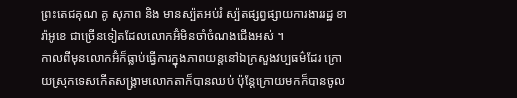ព្រះតេជគុណ គូ សុភាព និង មានស្ប៉តអប់រំ ស្ប៉តផ្សព្វផ្សាយការងាររដ្ឋ ខារ៉ាអូខេ ជាច្រើនទៀតដែលលោកអ៊ំមិនចាំចំណងជើងអស់ ។
កាលពីមុនលោកអ៊ំក៏ធ្លាប់ធ្វើការក្នុងភាពយន្តនៅឯក្រសួងវប្បធម៌ដែរ ក្រោយស្រុកទេសកើតសង្គ្រាមលោកតាក៏បានឈប់ ប៉ុន្តែក្រោយមកក៏បានចូល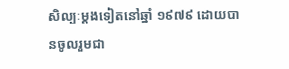សិល្បៈម្តងទៀតនៅឆ្នាំ ១៩៧៩ ដោយបានចូលរួមជា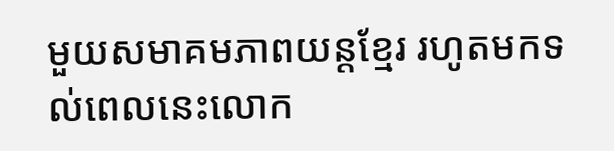មួយសមាគមភាពយន្តខ្មែរ រហូតមកទល់ពេលនេះលោក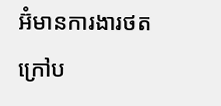អ៊ំមានការងារថតក្រៅប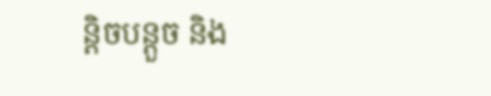ន្តិចបន្តួច និង